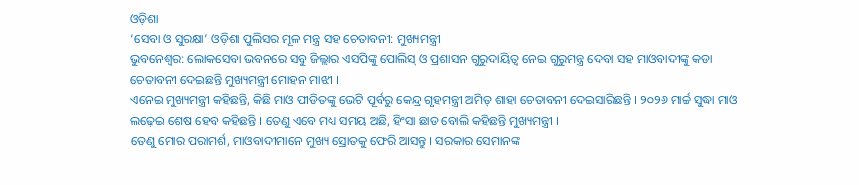ଓଡ଼ିଶା
‘ସେବା ଓ ସୁରକ୍ଷା’ ଓଡ଼ିଶା ପୁଲିସର ମୂଳ ମନ୍ତ୍ର ସହ ଚେତାବନୀ: ମୁଖ୍ୟମନ୍ତ୍ରୀ
ଭୁବନେଶ୍ବର: ଲୋକସେବା ଭବନରେ ସବୁ ଜିଲ୍ଲାର ଏସପିଙ୍କୁ ପୋଲିସ୍ ଓ ପ୍ରଶାସନ ଗୁରୁଦାୟିତ୍ବ ନେଇ ଗୁରୁମନ୍ତ୍ର ଦେବା ସହ ମାଓବାଦୀଙ୍କୁ କଡା ଚେତାବନୀ ଦେଇଛନ୍ତି ମୁଖ୍ୟମନ୍ତ୍ରୀ ମୋହନ ମାଝୀ ।
ଏନେଇ ମୁଖ୍ୟମନ୍ତ୍ରୀ କହିଛନ୍ତି, କିଛି ମାଓ ପୀଡିତଙ୍କୁ ଭେଟି ପୂର୍ବରୁ କେନ୍ଦ୍ର ଗୃହମନ୍ତ୍ରୀ ଅମିତ୍ ଶାହା ଚେତାବନୀ ଦେଇସାରିଛନ୍ତି । ୨୦୨୬ ମାର୍ଚ୍ଚ ସୁଦ୍ଧା ମାଓ ଲଢ଼େଇ ଶେଷ ହେବ କହିଛନ୍ତି । ତେଣୁ ଏବେ ମଧ୍ୟ ସମୟ ଅଛି, ହିଂସା ଛାଡ ବୋଲି କହିଛନ୍ତି ମୁଖ୍ୟମନ୍ତ୍ରୀ ।
ତେଣୁ ମୋର ପରାମର୍ଶ, ମାଓବାଦୀମାନେ ମୁଖ୍ୟ ସ୍ରୋତକୁ ଫେରି ଆସନ୍ତୁ । ସରକାର ସେମାନଙ୍କ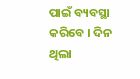ପାଇଁ ବ୍ୟବସ୍ଥା କରିବେ । ଦିନ ଥିଲା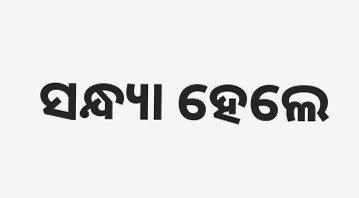ସନ୍ଧ୍ୟା ହେଲେ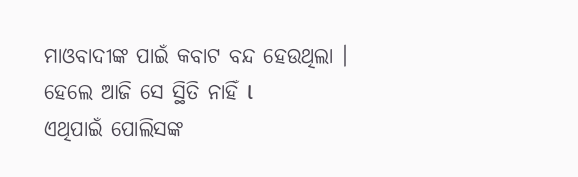ମାଓବାଦୀଙ୍କ ପାଇଁ କବାଟ ବନ୍ଦ ହେଉଥିଲା । ହେଲେ ଆଜି ସେ ସ୍ଥିତି ନାହିଁ l
ଏଥିପାଇଁ ପୋଲିସଙ୍କ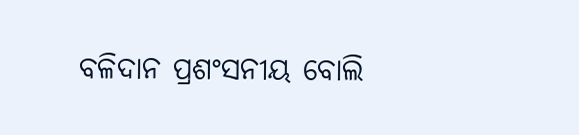ବଳିଦାନ ପ୍ରଶଂସନୀୟ ବୋଲି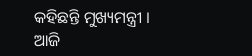କହିଛନ୍ତି ମୁଖ୍ୟମନ୍ତ୍ରୀ । ଆଜି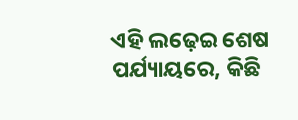ଏହି ଲଢ଼େଇ ଶେଷ ପର୍ଯ୍ୟାୟରେ, କିଛି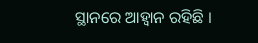ସ୍ଥାନରେ ଆହ୍ବାନ ରହିଛି ।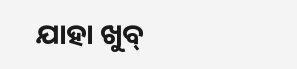ଯାହା ଖୁବ୍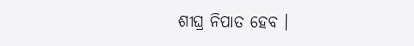ଶୀଘ୍ର ନିପାତ ହେବ ।